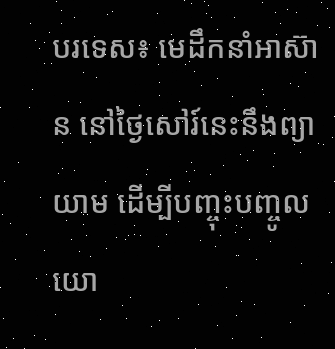បរទេស៖ មេដឹកនាំអាស៊ាន នៅថ្ងៃសៅរ៍នេះនឹងព្យាយាម ដើម្បីបញ្ចុះបញ្ចូល យោ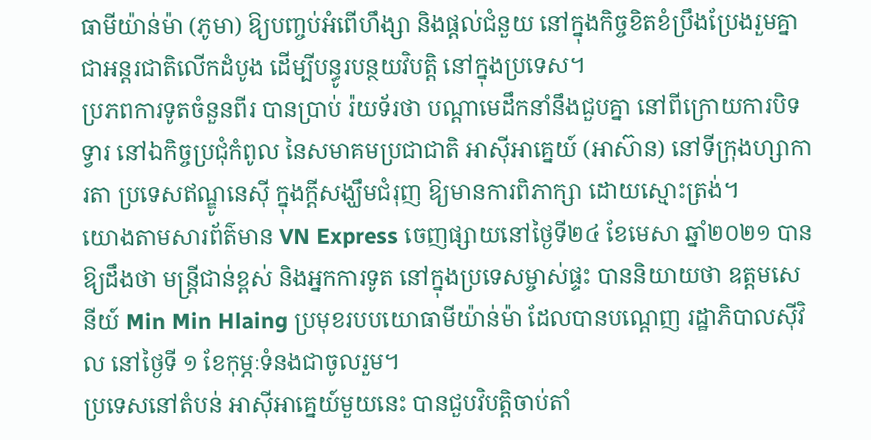ធាមីយ៉ាន់ម៉ា (ភូមា) ឱ្យបញ្ចប់អំពើហឹង្សា និងផ្តល់ជំនួយ នៅក្នុងកិច្ចខិតខំប្រឹងប្រែងរួមគ្នា ជាអន្តរជាតិលើកដំបូង ដើម្បីបន្ធូរបន្ថយវិបត្តិ នៅក្នុងប្រទេស។
ប្រភពការទូតចំនួនពីរ បានប្រាប់ រ៉យទ័រថា បណ្តាមេដឹកនាំនឹងជួបគ្នា នៅពីក្រោយការបិទទ្វារ នៅឯកិច្ចប្រជុំកំពូល នៃសមាគមប្រជាជាតិ អាស៊ីអាគ្នេយ៍ (អាស៊ាន) នៅទីក្រុងហ្សាការតា ប្រទេសឥណ្ឌូនេស៊ី ក្នុងក្តីសង្ឃឹមជំរុញ ឱ្យមានការពិភាក្សា ដោយស្មោះត្រង់។
យោងតាមសារព័ត៌មាន VN Express ចេញផ្សាយនៅថ្ងៃទី២៤ ខែមេសា ឆ្នាំ២០២១ បានឱ្យដឹងថា មន្រ្តីជាន់ខ្ពស់ និងអ្នកការទូត នៅក្នុងប្រទេសម្ចាស់ផ្ទះ បាននិយាយថា ឧត្តមសេនីយ៍ Min Min Hlaing ប្រមុខរបបយោធាមីយ៉ាន់ម៉ា ដែលបានបណ្តេញ រដ្ឋាភិបាលស៊ីវិល នៅថ្ងៃទី ១ ខែកុម្ភៈទំនងជាចូលរួម។
ប្រទេសនៅតំបន់ អាស៊ីអាគ្នេយ៍មួយនេះ បានជួបវិបត្តិចាប់តាំ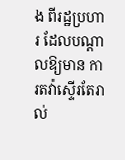ង ពីរដ្ឋប្រហារ ដែលបណ្តាលឱ្យមាន ការតវ៉ាស្ទើរតែរាល់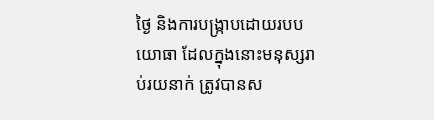ថ្ងៃ និងការបង្ក្រាបដោយរបបយោធា ដែលក្នុងនោះមនុស្សរាប់រយនាក់ ត្រូវបានស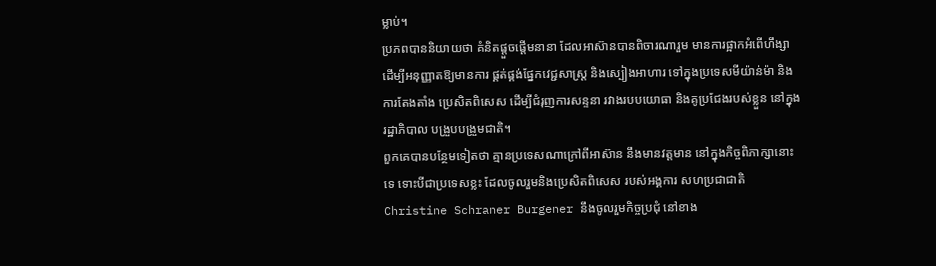ម្លាប់។
ប្រភពបាននិយាយថា គំនិតផ្តួចផ្តើមនានា ដែលអាស៊ានបានពិចារណារួម មានការផ្អាកអំពើហឹង្សា ដើម្បីអនុញ្ញាតឱ្យមានការ ផ្គត់ផ្គង់ផ្នែកវេជ្ជសាស្រ្ត និងស្បៀងអាហារ ទៅក្នុងប្រទេសមីយ៉ាន់ម៉ា និងការតែងតាំង ប្រេសិតពិសេស ដើម្បីជំរុញការសន្ទនា រវាងរបបយោធា និងគូប្រជែងរបស់ខ្លួន នៅក្នុងរដ្ឋាភិបាល បង្រួបបង្រួមជាតិ។
ពួកគេបានបន្ថែមទៀតថា គ្មានប្រទេសណាក្រៅពីអាស៊ាន នឹងមានវត្តមាន នៅក្នុងកិច្ចពិភាក្សានោះទេ ទោះបីជាប្រទេសខ្លះ ដែលចូលរួមនិងប្រេសិតពិសេស របស់អង្គការ សហប្រជាជាតិ Christine Schraner Burgener នឹងចូលរួមកិច្ចប្រជុំ នៅខាង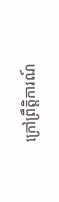ក្រៅព្រឹត្តិការណ៍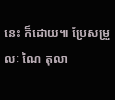នេះ ក៏ដោយ៕ ប្រែសម្រួលៈ ណៃ តុលា